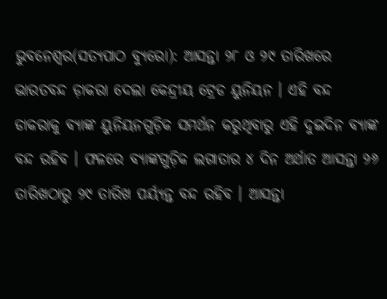ଭୁବନେଶ୍ୱର(ସତ୍ୟପାଠ ବ୍ୟୁରୋ): ଆସନ୍ତା ୨୮ ଓ ୨୯ ତାରିଖରେ ଭାରତବନ୍ଦ ଡ଼ାକରା ଦେଲା କେନ୍ଦ୍ରୀୟ ଟ୍ରେଡ ୟୁନିୟନ । ଏହି ବନ୍ଦ ଡାକରାକୁ ବ୍ୟାଙ୍କ ୟୁନିୟନଗୁଡ଼ିକ ସମର୍ଥନ କରୁଥିବାରୁ ଏହି ଦୁଇଦିନ ବ୍ୟାଙ୍କ ବନ୍ଦ ରହିବ । ଫଳରେ ବ୍ୟାଙ୍କଗୁଡ଼ିକ ଲଗାତାର ୪ ଦିନ ଅର୍ଥାତ ଆସନ୍ତା ୨୬ ତାରିଖଠାରୁ ୨୯ ତାରିଖ ପର୍ୟ୍ୟନ୍ତ ବନ୍ଦ ରହିବ । ଆସନ୍ତା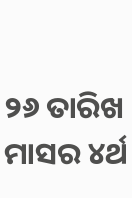୨୬ ତାରିଖ ମାସର ୪ର୍ଥ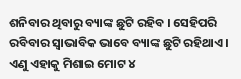ଶନିବାର ଥିବାରୁ ବ୍ୟାଙ୍କ ଛୁଟି ରହିବ । ସେହିପରି ରବିବାର ସ୍ବାଭାବିକ ଭାବେ ବ୍ୟାଙ୍କ ଛୁଟି ରହିଥାଏ ।
ଏଣୁ ଏହାକୁ ମିଶାଇ ମୋଟ ୪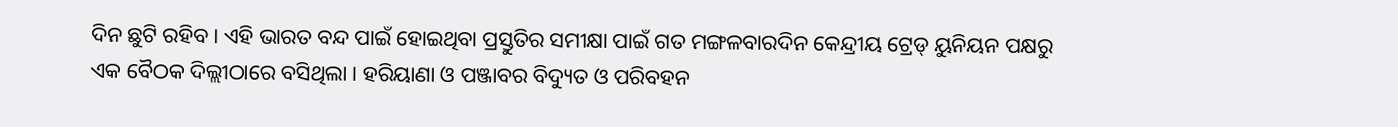ଦିନ ଛୁଟି ରହିବ । ଏହି ଭାରତ ବନ୍ଦ ପାଇଁ ହୋଇଥିବା ପ୍ରସ୍ତୁତିର ସମୀକ୍ଷା ପାଇଁ ଗତ ମଙ୍ଗଳବାରଦିନ କେନ୍ଦ୍ରୀୟ ଟ୍ରେଡ୍ ୟୁନିୟନ ପକ୍ଷରୁ ଏକ ବୈଠକ ଦିଲ୍ଲୀଠାରେ ବସିଥିଲା । ହରିୟାଣା ଓ ପଞ୍ଜାବର ବିଦ୍ୟୁତ ଓ ପରିବହନ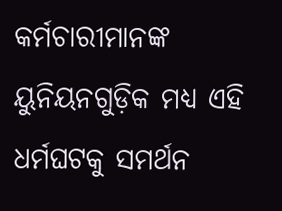କର୍ମଚାରୀମାନଙ୍କ ୟୁନିୟନଗୁଡ଼ିକ ମଧ୍ୟ ଏହି ଧର୍ମଘଟକୁ ସମର୍ଥନ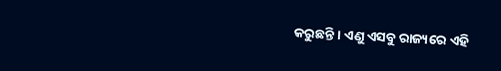କରୁଛନ୍ତି । ଏଣୁ ଏସବୁ ରାଜ୍ୟରେ ଏହି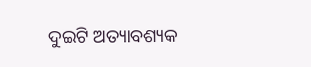ଦୁଇଟି ଅତ୍ୟାବଶ୍ୟକ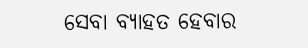ସେବା ବ୍ୟାହତ ହେବାର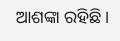ଆଶଙ୍କା ରହିଛି ।